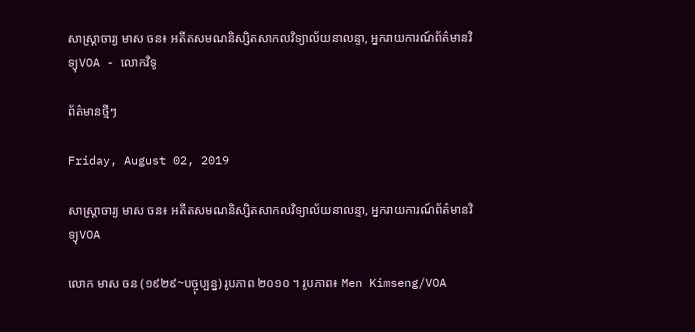សាស្ត្រាចារ្យ មាស ចន៖ អតីតសមណនិស្សិតសាកលវិទ្យាល័យនាលន្ទា, អ្នករាយការណ៍ព័ត៌មានវិទ្យុVOA - លោកវិទូ

ព័ត៌មានថ្មីៗ

Friday, August 02, 2019

សាស្ត្រាចារ្យ មាស ចន៖ អតីតសមណនិស្សិតសាកលវិទ្យាល័យនាលន្ទា, អ្នករាយការណ៍ព័ត៌មានវិទ្យុVOA

លោក មាស ចន (១៩២៩~បច្ចុប្បន្ន) រូបភាព ២០១០ ។ រូបភាព៖ Men Kimseng/VOA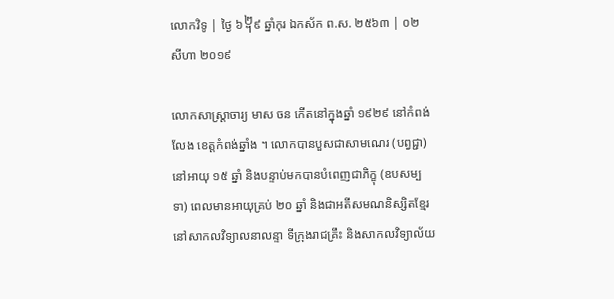លោកវិទូ | ថ្ងៃ ៦᧢៩ ឆ្នាំកុរ ឯកស័ក ព.ស. ២៥៦៣ | ០២ សីហា ២០១៩

លោកសាស្ត្រាចារ្យ មាស ចន កើតនៅក្នុងឆ្នាំ ១៩២៩ នៅកំពង់លែង ខេត្តកំពង់ឆ្នាំង ។ លោកបានបួសជាសាមណេរ (បព្វជ្ជា) នៅអាយុ ១៥ ឆ្នាំ និងបន្ទាប់មកបានបំពេញជាភិក្ខុ (ឧបសម្បទា) ពេលមានអាយុគ្រប់ ២០ ឆ្នាំ និងជាអតីសមណនិស្សិតខ្មែរនៅសាកលវិទ្យាលនាលន្ទា ទីក្រុងរាជគ្រឹះ និងសាកលវិទ្យាល័យ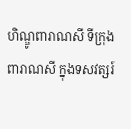ហិណ្ឌូពារាណសី ទីក្រុងពារាណសី ក្នុងទសវត្សរ៍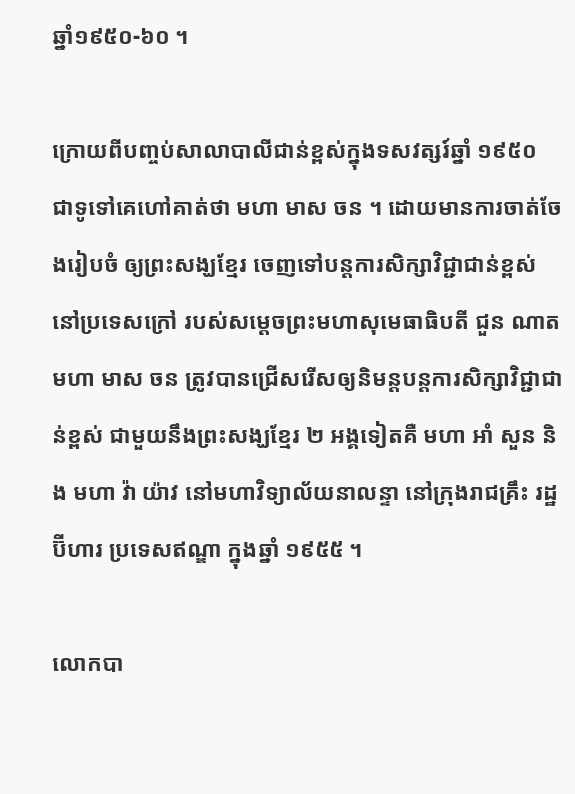ឆ្នាំ១៩៥០-៦០ ។

ក្រោយពីបញ្ចប់សាលាបាលីជាន់ខ្ពស់ក្នុងទសវត្សរ៍ឆ្នាំ ១៩៥០ ជាទូទៅគេហៅគាត់ថា មហា មាស ចន ។ ដោយមានការចាត់ចែងរៀបចំ ឲ្យព្រះសង្ឃខ្មែរ ចេញទៅបន្តការសិក្សាវិជ្ជាជាន់ខ្ពស់នៅប្រទេសក្រៅ របស់សម្ដេចព្រះមហាសុមេធាធិបតី ជួន ណាត មហា មាស ចន ត្រូវបានជ្រើសរើសឲ្យនិមន្តបន្តការសិក្សាវិជ្ជាជាន់ខ្ពស់ ជាមួយនឹងព្រះសង្ឃខ្មែរ ២ អង្គទៀតគឺ មហា អាំ សួន និង មហា វ៉ា យ៉ាវ នៅមហាវិទ្យាល័យនាលន្ទា នៅក្រុងរាជគ្រឹះ រដ្ឋប៊ីហារ ប្រទេសឥណ្ឌា ក្នុងឆ្នាំ ១៩៥៥ ។

លោកបា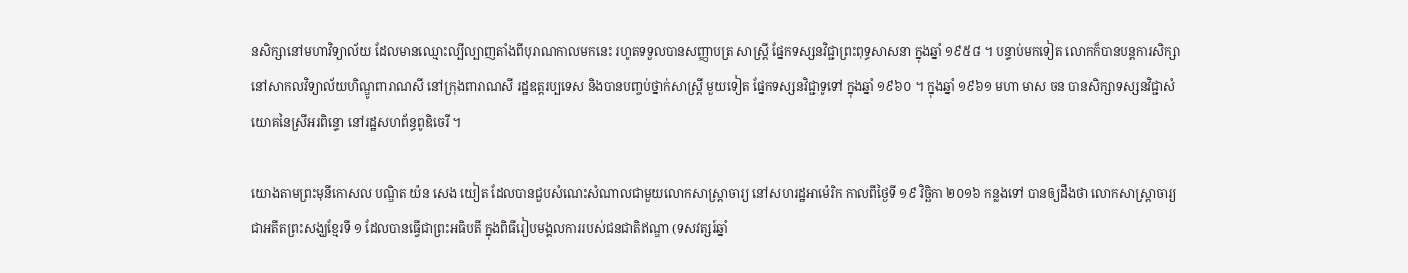នសិក្សានៅមហាវិទ្យាល័យ ដែលមានឈ្មោះល្បីល្បាញតាំងពីបុរាណកាលមកនេះ រហូតទទួលបានសញ្ញាបត្រ សាស្ត្រី ផ្នែកទស្សនវិជ្ជាព្រះពុទ្ធសាសនា ក្នុងឆ្នាំ ១៩៥៨ ។ បន្ទាប់មកទៀត លោកក៏បានបន្តការសិក្សានៅសាកលវិទ្យាល័យហិណ្ឌូពារាណសី នៅក្រុងពារាណសី រដ្ឋឧត្តរប្បទេស និងបានបញ្ចប់ថ្នាក់សាស្ត្រី មួយទៀត ផ្នែកទស្សនវិជ្ជាទូទៅ ក្នុងឆ្នាំ ១៩៦០ ។ ក្នុងឆ្នាំ ១៩៦១ មហា មាស ចន បានសិក្សាទស្សនវិជ្ជាសំយោគនៃស្រីអរពិន្ទោ នៅរដ្ឋសហព័ន្ធពូឌិចេរី ។

យោងតាមព្រះមុនីកោសល បណ្ឌិត យ៉ន សេង យៀត ដែលបានជួបសំណេះសំណាលជាមួយលោកសាស្ត្រាចារ្យ នៅសហរដ្ឋអាម៉េរិក កាលពីថ្ងៃទី ១៩ វិច្ឆិកា ២០១៦ កន្លងទៅ បានឲ្យដឹងថា លោកសាស្ត្រាចារ្យ ជាអតីតព្រះសង្ឃខ្មែរទី ១ ដែលបានធ្វើជាព្រះអធិបតី ក្នុងពិធីរៀបមង្គលការរបស់ជនជាតិឥណ្ឌា (ទសវត្សរ៍ឆ្នាំ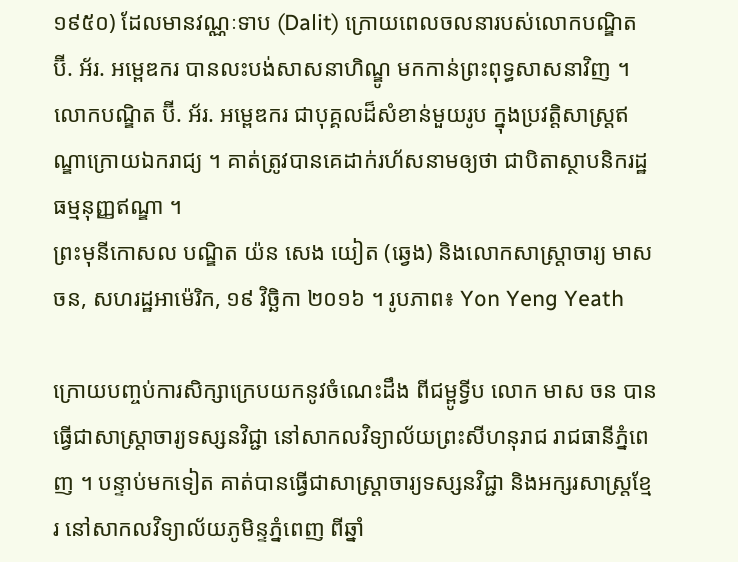១៩៥០) ដែលមានវណ្ណៈទាប (Dalit) ក្រោយពេលចលនារបស់លោកបណ្ឌិត ប៊ី. អ័រ. អម្ពេឌករ បានលះបង់សាសនាហិណ្ឌូ មកកាន់ព្រះពុទ្ធសាសនាវិញ ។ លោកបណ្ឌិត ប៊ី. អ័រ. អម្ពេឌករ ជាបុគ្គលដ៏សំខាន់មួយរូប ក្នុងប្រវត្តិសាស្ត្រឥណ្ឌាក្រោយឯករាជ្យ ។ គាត់ត្រូវបានគេដាក់រហ័សនាមឲ្យថា ជាបិតាស្ថាបនិករដ្ឋធម្មនុញ្ញឥណ្ឌា ។
ព្រះមុនីកោសល បណ្ឌិត យ៉ន សេង យៀត (ឆ្វេង) និងលោកសាស្ត្រាចារ្យ មាស ចន, សហរដ្ឋអាម៉េរិក, ១៩ វិច្ឆិកា ២០១៦ ។ រូបភាព៖ Yon Yeng Yeath

ក្រោយបញ្ចប់ការសិក្សាក្រេបយកនូវចំណេះដឹង ពីជម្ពូទ្វីប លោក មាស ចន បានធ្វើជាសាស្ត្រាចារ្យទស្សនវិជ្ជា នៅសាកលវិទ្យាល័យព្រះសីហនុរាជ រាជធានីភ្នំពេញ ។ បន្ទាប់មកទៀត គាត់បានធ្វើជាសាស្ត្រាចារ្យទស្សនវិជ្ជា និងអក្សរសាស្ត្រខ្មែរ នៅសាកលវិទ្យាល័យភូមិន្ទភ្នំពេញ ពីឆ្នាំ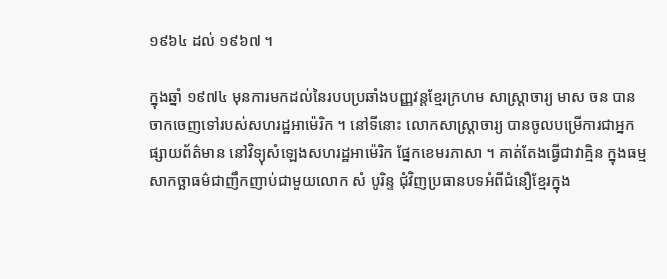១៩៦៤ ដល់ ១៩៦៧ ។

ក្នុងឆ្នាំ ១៩៧៤ មុនការមកដល់នៃរបបប្រឆាំងបញ្ញវន្តខ្មែរក្រហម សាស្ត្រាចារ្យ មាស ចន បានចាកចេញទៅរបស់សហរដ្ឋអាម៉េរិក ។ នៅទីនោះ លោកសាស្ត្រាចារ្យ បានចូលបម្រើការជាអ្នកផ្សាយព័ត៌មាន នៅវិទ្យុសំឡេងសហរដ្ឋអាម៉េរិក ផ្នែកខេមរភាសា ។ គាត់តែងធ្វើជាវាគ្មិន ក្នុងធម្មសាកច្ឆាធម៌ជាញឹកញាប់ជាមួយលោក សំ បូរិន្ទ ជុំវិញប្រធានបទអំពីជំនឿខ្មែរក្នុង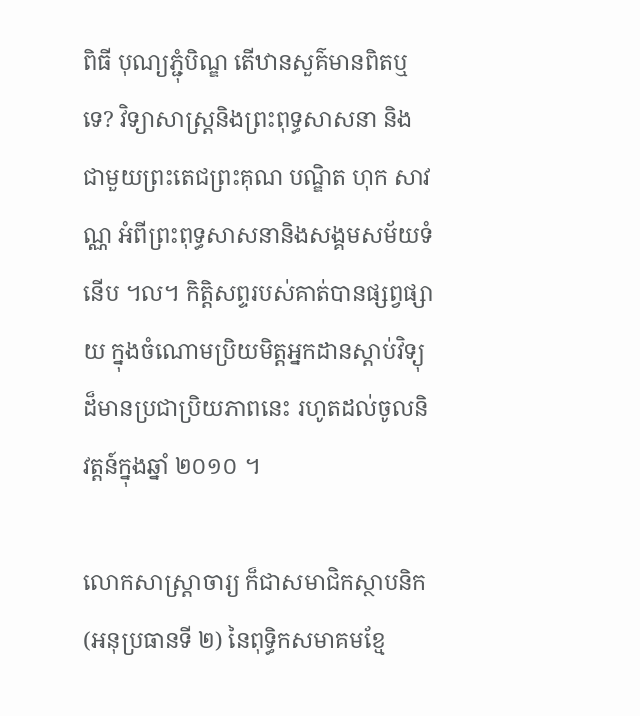ពិធី បុណ្យភ្ជុំបិណ្ឌ តើឋានសួគ៌មានពិតឬទេ? វិទ្យាសាស្ត្រនិងព្រះពុទ្ធសាសនា និងជាមួយព្រះតេជព្រះគុណ បណ្ឌិត ហុក សាវណ្ណ អំពីព្រះពុទ្ធសាសនានិងសង្គមសម័យទំនើប ។ល។ កិត្តិសព្ទរបស់គាត់បានផ្សព្វផ្សាយ ក្នុងចំណោមប្រិយមិត្តអ្នកដានស្តាប់វិទ្យុដ៏មានប្រជាប្រិយភាពនេះ រហូតដល់ចូលនិវត្តន៍ក្នុងឆ្នាំ ២០១០ ។

លោកសាស្ត្រាចារ្យ ក៏ជាសមាជិកស្ថាបនិក (អនុប្រធានទី ២) នៃពុទ្ធិកសមាគមខ្មែ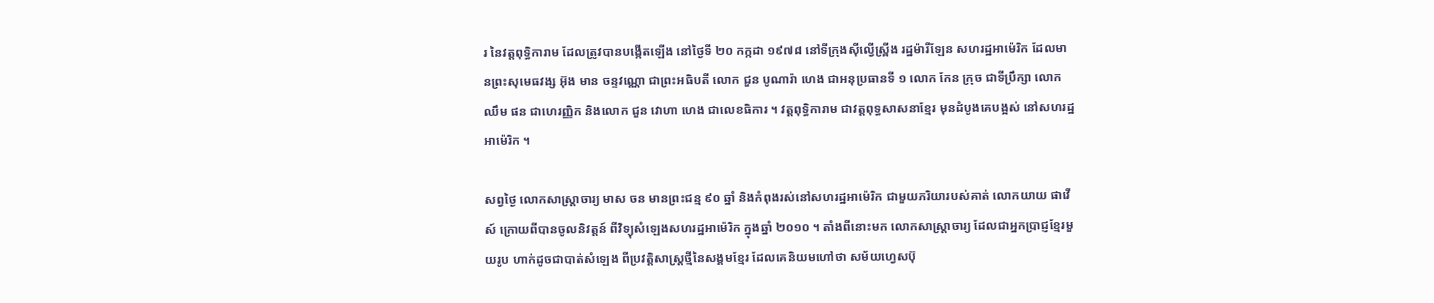រ នៃវត្តពុទ្ធិការាម ដែលត្រូវបានបង្កើតឡើង នៅថ្ងៃទី ២០ កក្កដា ១៩៧៨ នៅទីក្រុងស៊ីល្វើស្ព្រីង រដ្ឋម៉ារីឡែន សហរដ្ឋអាម៉េរិក ដែលមានព្រះសុមេធវង្ស អ៊ុង មាន ចន្ទវណ្ណោ ជាព្រះអធិបតី លោក ជួន បូណារ៉ា ហេង ជាអនុប្រធានទី ១ លោក កែន ក្រុច ជាទីប្រឹក្សា លោក ឈឹម ផន ជាហេរញ្ញិក និងលោក ជួន វោហា ហេង ជាលេខធិការ ។ វត្តពុទ្ធិការាម ជាវត្តពុទ្ធសាសនាខ្មែរ មុនដំបូងគេបង្អស់ នៅសហរដ្ឋអាម៉េរិក ។

សព្វថ្ងៃ លោកសាស្ត្រាចារ្យ មាស ចន មានព្រះជន្ម ៩០ ឆ្នាំ និងកំពុងរស់នៅសហរដ្ឋអាម៉េរិក ជាមួយភរិយារបស់គាត់ លោកយាយ ផាវើស៍ ក្រោយពីបានចូលនិវត្តន៍ ពីវិទ្យុសំឡេងសហរដ្ឋអាម៉េរិក ក្នុងឆ្នាំ ២០១០ ។ តាំងពីនោះមក លោកសាស្ត្រាចារ្យ ដែលជាអ្នកប្រាជ្ញខ្មែរមួយរូប ហាក់ដូចជាបាត់សំឡេង ពីប្រវត្តិសាស្ត្រថ្មីនៃសង្គមខ្មែរ ដែលគេនិយមហៅថា សម័យហ្វេសប៊ុ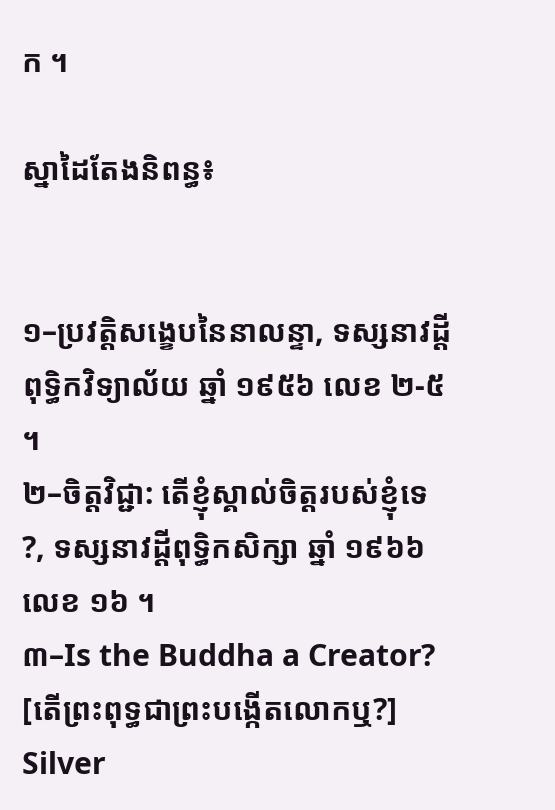ក ។

ស្នាដៃតែងនិពន្ធ៖


១–ប្រវត្តិសង្ខេបនៃនាលន្ទា, ទស្សនាវដ្តីពុទ្ធិកវិទ្យាល័យ ឆ្នាំ ១៩៥៦ លេខ ២-៥ ។
២–ចិត្តវិជ្ជា: តើខ្ញុំស្គាល់ចិត្តរបស់ខ្ញុំទេ ?, ទស្សនាវដ្ដីពុទ្ធិកសិក្សា ឆ្នាំ ១៩៦៦ លេខ ១៦ ។
៣–Is the Buddha a Creator? [តើព្រះពុទ្ធជាព្រះបង្កើតលោកឬ?] Silver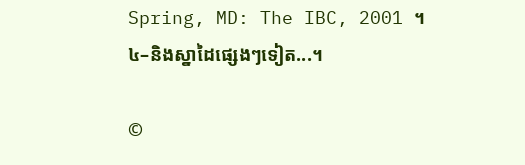Spring, MD: The IBC, 2001 ។
៤–និងស្នាដៃផ្សេងៗទៀត...។

©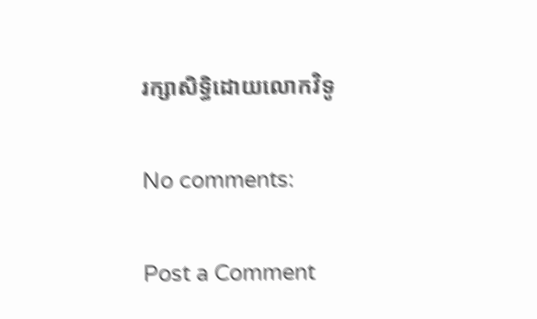រក្សាសិទ្ធិដោយលោកវិទូ

No comments:

Post a Comment